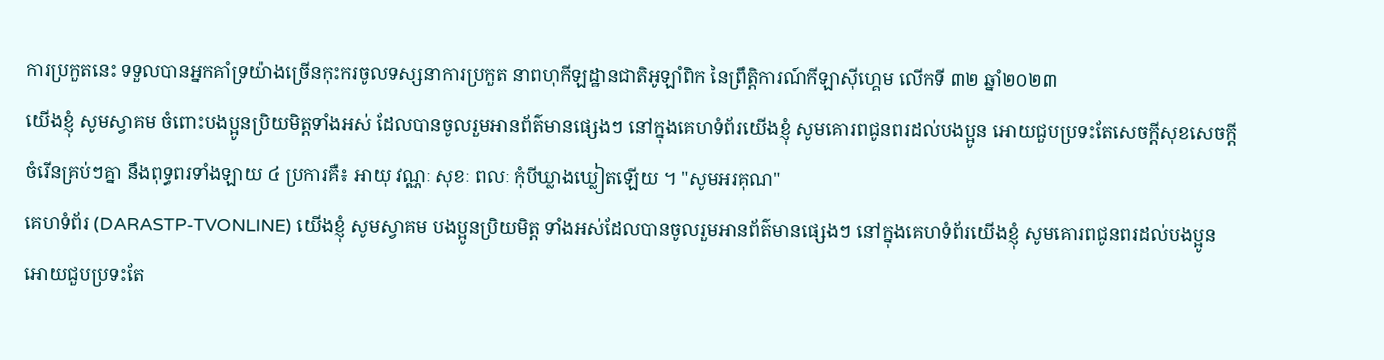ការប្រកួតនេះ ទទួលបានអ្នកគាំទ្រយ៉ាងច្រើនកុះករចូលទស្សនាការប្រកួត នាពហុកីឡដ្ឋានជាតិអូឡាំពិក នៃព្រឹត្តិការណ៍កីឡាស៊ីហ្គេម លើកទី ៣២ ឆ្នាំ២០២៣
យើងខ្ញុំ សូមស្វាគម ចំពោះបងប្អូនប្រិយមិត្តទាំងអស់ ដែលបានចូលរួមអានព័ត៌មានផ្សេងៗ នៅក្នុងគេហទំព័រយើងខ្ញុំ សូមគោរពជូនពរដល់បងប្អូន អោយជួបប្រទះតែសេចក្តីសុខសេចក្តីចំរើនគ្រប់ៗគ្នា នឹងពុទ្ធពរទាំងឡាយ ៤ ប្រការគឺ៖ អាយុ វណ្ណៈ សុខៈ ពលៈ កំុបីឃ្លាងឃ្លៀតឡើយ ។ "សូមអរគុណ"
គេហទំព័រ (DARASTP-TVONLINE) យើងខ្ញុំ សូមស្វាគម បងប្អូនប្រិយមិត្ត ទាំងអស់ដែលបានចូលរួមអានព័ត៌មានផ្សេងៗ នៅក្នុងគេហទំព័រយើងខ្ញុំ សូមគោរពជូនពរដល់បងប្អូន អោយជួបប្រទះតែ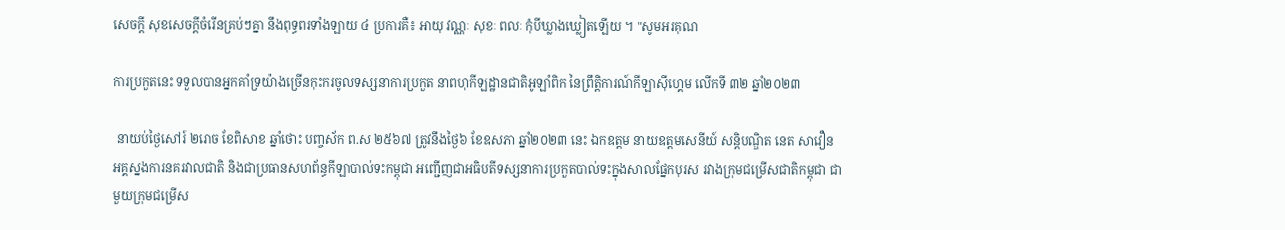សេចក្តី សុខសេចក្តីចំរើនគ្រប់ៗគ្នា នឹងពុទ្ធពរទាំងឡាយ ៤ ប្រការគឺ៖ អាយុ វណ្ណៈ សុខៈ ពលៈ កំុបីឃ្លាងឃ្លៀតឡើយ ។ "សូមអរគុណ

ការប្រកួតនេះ ទទួលបានអ្នកគាំទ្រយ៉ាងច្រើនកុះករចូលទស្សនាការប្រកួត នាពហុកីឡដ្ឋានជាតិអូឡាំពិក នៃព្រឹត្តិការណ៍កីឡាស៊ីហ្គេម លើកទី ៣២ ឆ្នាំ២០២៣

 នាយប់ថ្ងៃសៅរ៍ ២រោច ខែពិសាខ ឆ្នាំថោះ បញ្ចស័ក ព.ស ២៥៦៧ ត្រូវនឹងថ្ងៃ៦ ខែឧសភា ឆ្នាំ២០២៣ នេះ ឯកឧត្តម នាយឧត្តមសេនីយ៍ សន្តិបណ្ឌិត នេត សាវឿន អគ្គស្នងការនគរវាលជាតិ និងជាប្រធានសហព័ន្ធកីឡាបាល់ទះកម្ពុជា អញ្ជើញជាអធិបតីទស្សនាការប្រកួតបាល់ទះក្នុងសាលផ្នែកបុរស រវាងក្រុមជម្រើសជាតិកម្ពុជា ជាមួយក្រុមជម្រើស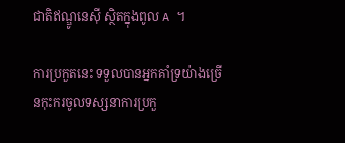ជាតិឥណ្ឌូនេស៊ី ស្ថិតក្នុងពូល A ។

ការប្រកួតនេះ ទទួលបានអ្នកគាំទ្រយ៉ាងច្រើនកុះករចូលទស្សនាការប្រកួ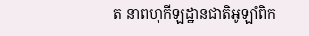ត នាពហុកីឡដ្ឋានជាតិអូឡាំពិក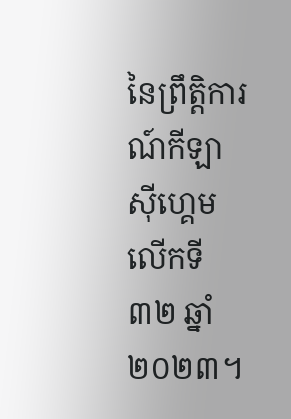នៃព្រឹត្តិការណ៍កីឡាស៊ីហ្គេម លើកទី ៣២ ឆ្នាំ២០២៣។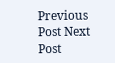Previous Post Next Post